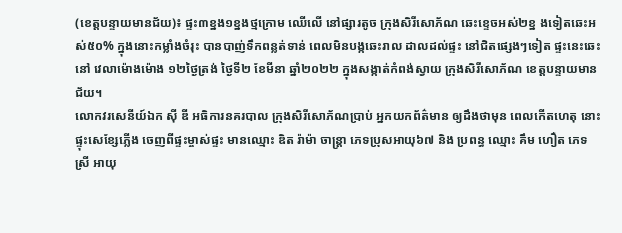(ខេត្តបន្ទាយមានជ័យ)៖ ផ្ទះ៣ខ្នង១ខ្នងថ្មក្រោម ឈើលើ នៅផ្សារតូច ក្រុងសិរីសោភ័ណ ឆេះខ្ទេចអស់២ខ្ន ងទៀតឆេះអស់៥០% ក្នុងនោះកម្លាំងចំរុះ បានបាញ់ទឹកពន្លត់ទាន់ ពេលមិនបង្កឆេះរាល ដាលដល់ផ្ទះ នៅជិតផ្សេងៗទៀត ផ្ទះនេះឆេះនៅ វេលាម៉ោងម៉ោង ១២ថ្ងៃត្រង់ ថ្ងៃទី២ ខែមីនា ឆ្នាំ២០២២ ក្នុងសង្កាត់កំពង់ស្វាយ ក្រុងសិរីសោភ័ណ ខេត្តបន្ទាយមានជ័យ។
លោកវរសេនីយ៍ឯក ស៊ី ឌី អធិការនគរបាល ក្រុងសិរីសោភ័ណប្រាប់ អ្នកយកព័ត៌មាន ឲ្យដឹងថាមុន ពេលកើតហេតុ នោះផ្ទុះសេខ្សែភ្លើង ចេញពីផ្ទះម្ចាស់ផ្ទះ មានឈ្មោះ ឌិត រ៉ាម៉ា ចាន្រ្តា ភេទប្រុសអាយុ៦៧ និង ប្រពន្ធ ឈ្មោះ គឹម ហឿត ភេទ ស្រី អាយុ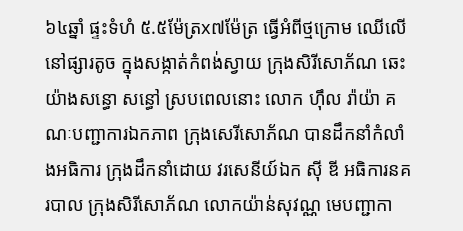៦៤ឆ្នាំ ផ្ទះទំហំ ៥.៥ម៉ែត្រx៧ម៉ែត្រ ធ្វើអំពីថ្មក្រោម ឈើលើ នៅផ្សារតូច ក្នុងសង្កាត់កំពង់ស្វាយ ក្រុងសិរីសោភ័ណ ឆេះយ៉ាងសន្ធោ សន្ធៅ ស្របពេលនោះ លោក ហុឹល រ៉ាយ៉ា គណៈបញ្ជាការឯកភាព ក្រុងសេរីសោភ័ណ បានដឹកនាំកំលាំងអធិការ ក្រុងដឹកនាំដោយ វរសេនីយ៍ឯក ស៊ី ឌី អធិការនគរបាល ក្រុងសិរីសោភ័ណ លោកយ៉ាន់សុវណ្ណ មេបញ្ជាកា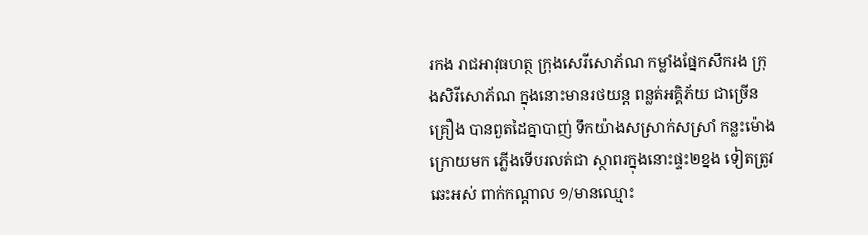រកង រាជអាវុធហត្ថ ក្រុងសេរីសោភ័ណ កម្លាំងផ្នែកសឹករង ក្រុងសិរីសោភ័ណ ក្នុងនោះមានរថយន្ត ពន្លត់អគ្គិភ័យ ជាច្រើនគ្រឿង បានពួតដៃគ្នាបាញ់ ទឹកយ៉ាងសស្រាក់សស្រាំ កន្លះម៉ោងក្រោយមក ភ្លើងទើបរលត់ជា ស្ថាពរក្នុងនោះផ្ទះ២ខ្នង ទៀតត្រូវឆេះអស់ ពាក់កណ្តាល ១/មានឈ្មោះ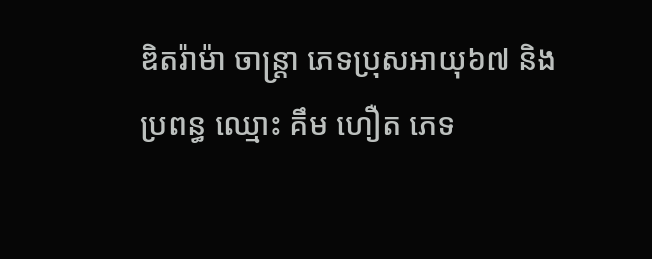ឌិតរ៉ាម៉ា ចាន្រ្តា ភេទប្រុសអាយុ៦៧ និង ប្រពន្ធ ឈ្មោះ គឹម ហឿត ភេទ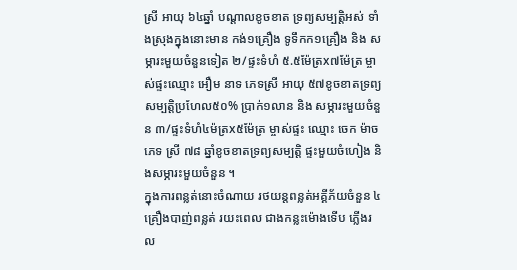ស្រី អាយុ ៦៤ឆ្នាំ បណ្ដាលខូចខាត ទ្រព្យសម្បត្តិអស់ ទាំងស្រុងក្នុងនោះមាន កង់១គ្រឿង ទូទឹកក១គ្រឿង និង សម្ភារះមួយចំនួនទៀត ២/ផ្ទះទំហំ ៥.៥ម៉ែត្រx៧ម៉ែត្រ ម្ចាស់ផ្ទះឈ្មោះ អឿម នាទ ភេទស្រី អាយុ ៥៧ខូចខាតទ្រព្យ សម្បត្តិប្រហែល៥០% ប្រាក់១លាន និង សម្ភារះមួយចំនួន ៣/ផ្ទះទំហំ៤ម៉ត្រx៥ម៉ែត្រ ម្ចាស់ផ្ទះ ឈ្មោះ ចេក ម៉ាច ភេទ ស្រី ៧៨ ឆ្នាំខូចខាតទ្រព្យសម្បត្តិ ផ្ទះមួយចំហៀង និងសម្ភារះមួយចំនួន ។
ក្នុងការពន្លត់នោះចំណាយ រថយន្តពន្លត់អគ្គីភ័យចំនួន ៤គ្រឿងបាញ់ពន្លត់ រយះពេល ជាងកន្លះម៉ោងទើប ភ្លើងរល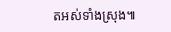តអស់ទាំងស្រុង៕